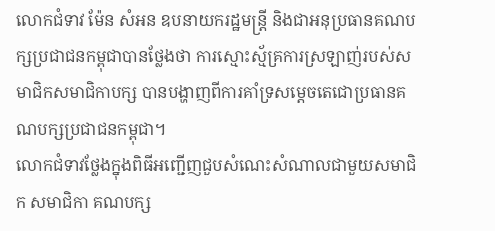លោកជំទាវ ម៉ែន សំអន ឧបនាយករដ្ឋមន្ត្រី និងជាអនុប្រធានគណបក្សប្រជាជនកម្ពុជាបានថ្លែងថា ការស្មោះស្ម័គ្រការស្រឡាញ់របស់សមាជិកសមាជិកាបក្ស បានបង្ហាញពីការគាំទ្រសម្តេចតេជោប្រធានគណបក្សប្រជាជនកម្ពុជា។
លោកជំទាវថ្លែងក្នុងពិធីអញ្ជើញជួបសំណេះសំណាលជាមួយសមាជិក សមាជិកា គណបក្ស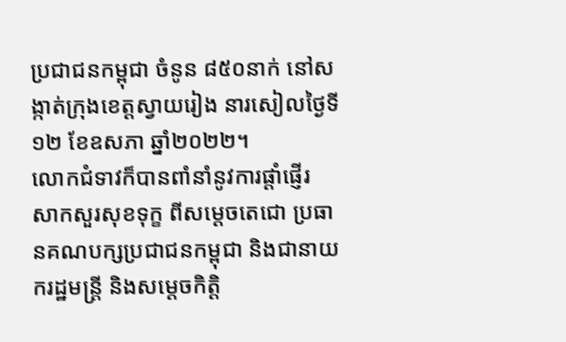ប្រជាជនកម្ពុជា ចំនូន ៨៥០នាក់ នៅសង្កាត់ក្រុងខេត្តស្វាយរៀង នារសៀលថ្ងៃទី ១២ ខែឧសភា ឆ្នាំ២០២២។
លោកជំទាវក៏បានពាំនាំនូវការផ្តាំផ្ញើរ សាកសួរសុខទុក្ខ ពីសម្តេចតេជោ ប្រធានគណបក្សប្រជាជនកម្ពុជា និងជានាយករដ្ឋមន្ត្រី និងសម្តេចកិត្តិ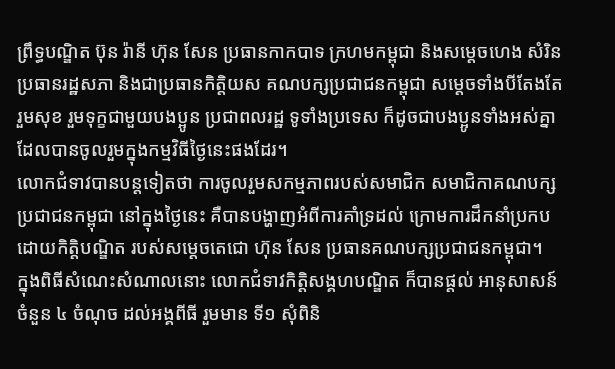ព្រឹទ្ធបណ្ឌិត ប៊ុន រ៉ានី ហ៊ុន សែន ប្រធានកាកបាទ ក្រហមកម្ពុជា និងសម្តេចហេង សំរិន ប្រធានរដ្ឋសភា និងជាប្រធានកិត្តិយស គណបក្សប្រជាជនកម្ពុជា សម្តេចទាំងបីតែងតែរួមសុខ រួមទុក្ខជាមួយបងប្អូន ប្រជាពលរដ្ឋ ទូទាំងប្រទេស ក៏ដូចជាបងប្អូនទាំងអស់គ្នាដែលបានចូលរួមក្នុងកម្មវិធីថ្ងៃនេះផងដែរ។
លោកជំទាវបានបន្តទៀតថា ការចូលរួមសកម្មភាពរបស់សមាជិក សមាជិកាគណបក្សប្រជាជនកម្ពុជា នៅក្នុងថ្ងៃនេះ គឺបានបង្ហាញអំពីការគាំទ្រដល់ ក្រោមការដឹកនាំប្រកបដោយកិត្តិបណ្ឌិត របស់សម្តេចតេជោ ហ៊ុន សែន ប្រធានគណបក្សប្រជាជនកម្ពុជា។
ក្នុងពិធីសំណេះសំណាលនោះ លោកជំទាវកិត្តិសង្គហបណ្ឌិត ក៏បានផ្តល់ អានុសាសន៍ចំនួន ៤ ចំណុច ដល់អង្គពីធី រួមមាន ទី១ សុំពិនិ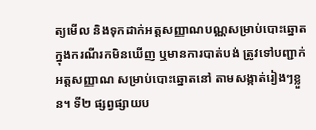ត្យមើល និងទុកដាក់អត្តសញ្ញាណបណ្ណសម្រាប់បោះឆ្នោត ក្នុងករណីរកមិនឃើញ ឬមានការបាត់បង់ ត្រូវទៅបញ្ជាក់អត្តសញ្ញាណ សម្រាប់បោះឆ្នោតនៅ តាមសង្កាត់រៀងៗខ្លួន។ ទី២ ផ្សព្វផ្សាយប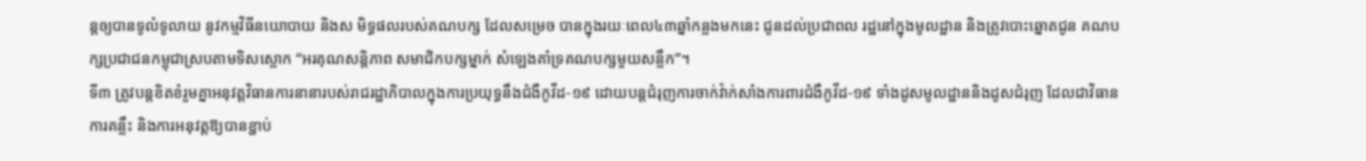ន្តឲ្យបានទូលំទូលាយ នូវកម្មវិធីនយោបាយ និងស មិទ្ធផលរបស់គណបក្ស ដែលសម្រេច បានក្នុងរយៈពេល៤៣ឆ្នាំកន្លងមកនេះ ជូនដល់ប្រជាពល រដ្ឋនៅក្នុងមូលដ្ឋាន និងត្រូវបោះឆ្នោតជូន គណបក្សប្រជាជនកម្ពុជាស្របតាមទិសស្លោក “អរគុណសន្តិភាព សមាជិកបក្សម្នាក់ សំឡេងគាំទ្រគណបក្សមួយសន្លឹក”។
ទី៣ ត្រូវបន្តខិតខំរួមគ្នាអនុវត្តវិធានការនានារបស់រាជរដ្ឋាភិបាលក្នុងការប្រយុទ្ធនឹងជំងឺកូវីដ-១៩ ដោយបន្តជំរុញការចាក់វ៉ាក់សាំងការពារជំងឺកូវីដ-១៩ ទាំងដូសមូលដ្ឋាននិងដូសជំរុញ ដែលជាវិធានការគន្លឹះ និងការអនុវត្តឱ្យបានខ្ជាប់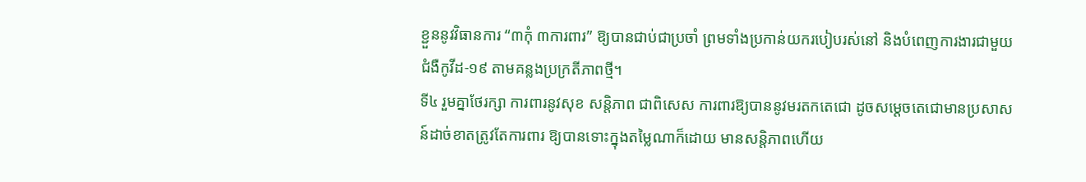ខ្ជួននូវវិធានការ “៣កុំ ៣ការពារ” ឱ្យបានជាប់ជាប្រចាំ ព្រមទាំងប្រកាន់យករបៀបរស់នៅ និងបំពេញការងារជាមួយជំងឺកូវីដ-១៩ តាមគន្លងប្រក្រតីភាពថ្មី។
ទី៤ រួមគ្នាថែរក្សា ការពារនូវសុខ សន្តិភាព ជាពិសេស ការពារឱ្យបាននូវមរតកតេជោ ដូចសម្តេចតេជោមានប្រសាសន៍ដាច់ខាតត្រូវតែការពារ ឱ្យបានទោះក្នុងតម្លៃណាក៏ដោយ មានសន្តិភាពហើយ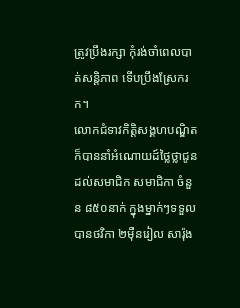ត្រូវប្រឹងរក្សា កុំរង់ចាំពេលបាត់សន្តិភាព ទើបប្រឹងស្រែករក។
លោកជំទាវកិត្តិសង្គហបណ្ឌិត ក៏បាននាំអំណោយដ៍ថ្លៃថ្លាជូនដល់សមាជិក សមាជិកា ចំនួន ៨៥០នាក់ ក្នុងម្នាក់ៗទទួលបានថវិកា ២ម៉ឺនរៀល សារ៉ុង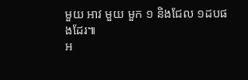មួយ អាវ មួយ មួក ១ និងជែល ១ដបផងដែរ៕
អ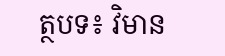ត្ថបទ៖ វិមាន